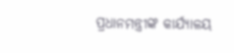ପ୍ରଧାନମନ୍ତ୍ରୀଙ୍କ କାର୍ଯ୍ୟାଳୟ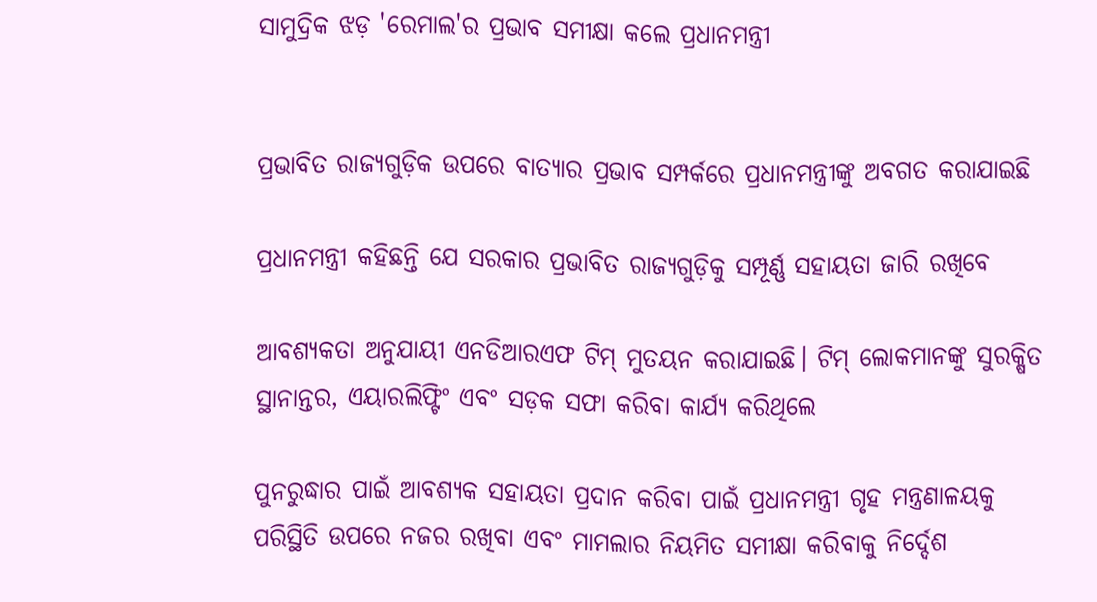ସାମୁଦ୍ରିକ ଝଡ଼ 'ରେମାଲ'ର ପ୍ରଭାବ ସମୀକ୍ଷା କଲେ ପ୍ରଧାନମନ୍ତ୍ରୀ


ପ୍ରଭାବିତ ରାଜ୍ୟଗୁଡ଼ିକ ଉପରେ ବାତ୍ୟାର ପ୍ରଭାବ ସମ୍ପର୍କରେ ପ୍ରଧାନମନ୍ତ୍ରୀଙ୍କୁ ଅବଗତ କରାଯାଇଛି

ପ୍ରଧାନମନ୍ତ୍ରୀ କହିଛନ୍ତି ଯେ ସରକାର ପ୍ରଭାବିତ ରାଜ୍ୟଗୁଡ଼ିକୁ ସମ୍ପୂର୍ଣ୍ଣ ସହାୟତା ଜାରି ରଖିବେ

ଆବଶ୍ୟକତା ଅନୁଯାୟୀ ଏନଡିଆରଏଫ ଟିମ୍ ମୁତୟନ କରାଯାଇଛି। ଟିମ୍ ଲୋକମାନଙ୍କୁ ସୁରକ୍ଷିତ ସ୍ଥାନାନ୍ତର, ଏୟାରଲିଫ୍ଟିଂ ଏବଂ ସଡ଼କ ସଫା କରିବା କାର୍ଯ୍ୟ କରିଥିଲେ

ପୁନରୁଦ୍ଧାର ପାଇଁ ଆବଶ୍ୟକ ସହାୟତା ପ୍ରଦାନ କରିବା ପାଇଁ ପ୍ରଧାନମନ୍ତ୍ରୀ ଗୃହ ମନ୍ତ୍ରଣାଳୟକୁ ପରିସ୍ଥିତି ଉପରେ ନଜର ରଖିବା ଏବଂ ମାମଲାର ନିୟମିତ ସମୀକ୍ଷା କରିବାକୁ ନିର୍ଦ୍ଦେଶ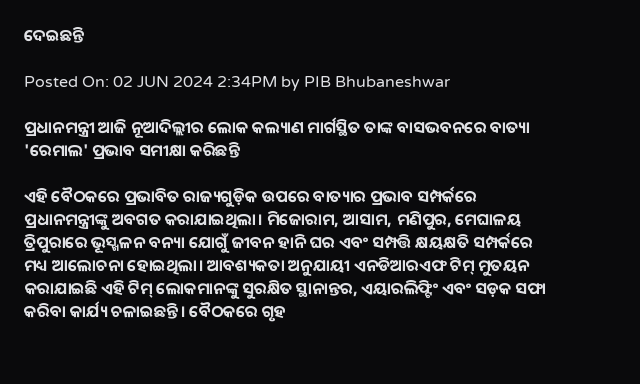ଦେଇଛନ୍ତି

Posted On: 02 JUN 2024 2:34PM by PIB Bhubaneshwar

ପ୍ରଧାନମନ୍ତ୍ରୀ ଆଜି ନୂଆଦିଲ୍ଲୀର ଲୋକ କଲ୍ୟାଣ ମାର୍ଗସ୍ଥିତ ତାଙ୍କ ବାସଭବନରେ ବାତ୍ୟା 'ରେମାଲ' ପ୍ରଭାବ ସମୀକ୍ଷା କରିଛନ୍ତି

ଏହି ବୈଠକରେ ପ୍ରଭାବିତ ରାଜ୍ୟଗୁଡ଼ିକ ଉପରେ ବାତ୍ୟାର ପ୍ରଭାବ ସମ୍ପର୍କରେ ପ୍ରଧାନମନ୍ତ୍ରୀଙ୍କୁ ଅବଗତ କରାଯାଇଥିଲା। ମିଜୋରାମ, ଆସାମ, ମଣିପୁର, ମେଘାଳୟ ତ୍ରିପୁରାରେ ଭୂସ୍ଖଳନ ବନ୍ୟା ଯୋଗୁଁ ଜୀବନ ହାନି ଘର ଏବଂ ସମ୍ପତ୍ତି କ୍ଷୟକ୍ଷତି ସମ୍ପର୍କରେ ମଧ୍ୟ ଆଲୋଚନା ହୋଇଥିଲା। ଆବଶ୍ୟକତା ଅନୁଯାୟୀ ଏନଡିଆରଏଫ ଟିମ୍ ମୁତୟନ କରାଯାଇଛି ଏହି ଟିମ୍ ଲୋକମାନଙ୍କୁ ସୁରକ୍ଷିତ ସ୍ଥାନାନ୍ତର, ଏୟାରଲିଫ୍ଟିଂ ଏବଂ ସଡ଼କ ସଫା କରିବା କାର୍ଯ୍ୟ ଚଳାଇଛନ୍ତି। ବୈଠକରେ ଗୃହ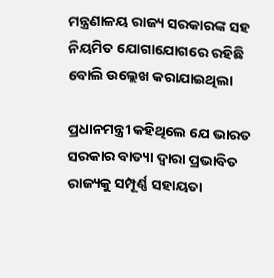ମନ୍ତ୍ରଣାଳୟ ରାଜ୍ୟ ସରକାରଙ୍କ ସହ ନିୟମିତ ଯୋଗାଯୋଗରେ ରହିଛି ବୋଲି ଉଲ୍ଲେଖ କରାଯାଇଥିଲା

ପ୍ରଧାନମନ୍ତ୍ରୀ କହିଥିଲେ ଯେ ଭାରତ ସରକାର ବାତ୍ୟା ଦ୍ୱାରା ପ୍ରଭାବିତ ରାଜ୍ୟକୁ ସମ୍ପୂର୍ଣ୍ଣ ସହାୟତା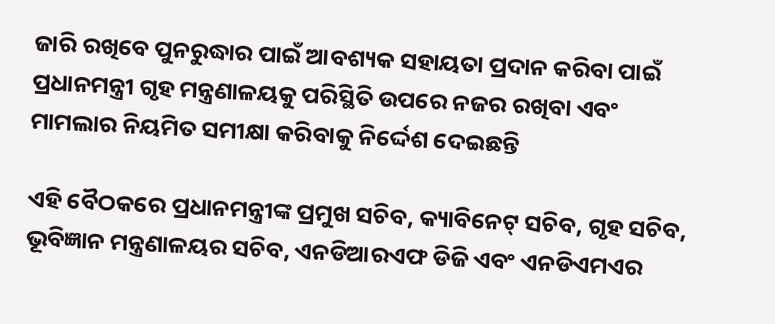ଜାରି ରଖିବେ ପୁନରୁଦ୍ଧାର ପାଇଁ ଆବଶ୍ୟକ ସହାୟତା ପ୍ରଦାନ କରିବା ପାଇଁ ପ୍ରଧାନମନ୍ତ୍ରୀ ଗୃହ ମନ୍ତ୍ରଣାଳୟକୁ ପରିସ୍ଥିତି ଉପରେ ନଜର ରଖିବା ଏବଂ ମାମଲାର ନିୟମିତ ସମୀକ୍ଷା କରିବାକୁ ନିର୍ଦ୍ଦେଶ ଦେଇଛନ୍ତି

ଏହି ବୈଠକରେ ପ୍ରଧାନମନ୍ତ୍ରୀଙ୍କ ପ୍ରମୁଖ ସଚିବ, କ୍ୟାବିନେଟ୍ ସଚିବ, ଗୃହ ସଚିବ, ଭୂବିଜ୍ଞାନ ମନ୍ତ୍ରଣାଳୟର ସଚିବ, ଏନଡିଆରଏଫ ଡିଜି ଏବଂ ଏନଡିଏମଏର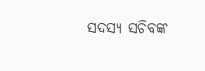ସଦସ୍ୟ ସଚିବଙ୍କ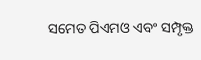ସମେତ ପିଏମଓ ଏବଂ ସମ୍ପୃକ୍ତ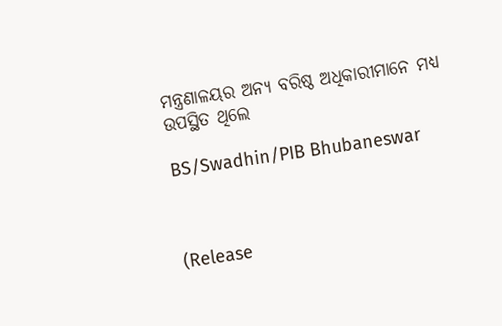ମନ୍ତ୍ରଣାଳୟର ଅନ୍ୟ ବରିଷ୍ଠ ଅଧିକାରୀମାନେ ମଧ୍ୟ ଉପସ୍ଥିତ ଥିଲେ

BS/Swadhin/PIB Bhubaneswar



(Release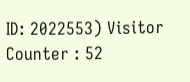ID: 2022553) Visitor Counter : 52